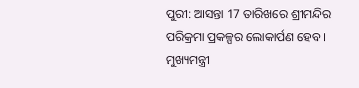ପୁରୀ: ଆସନ୍ତା 17 ତାରିଖରେ ଶ୍ରୀମନ୍ଦିର ପରିକ୍ରମା ପ୍ରକଳ୍ପର ଲୋକାର୍ପଣ ହେବ । ମୁଖ୍ୟମନ୍ତ୍ରୀ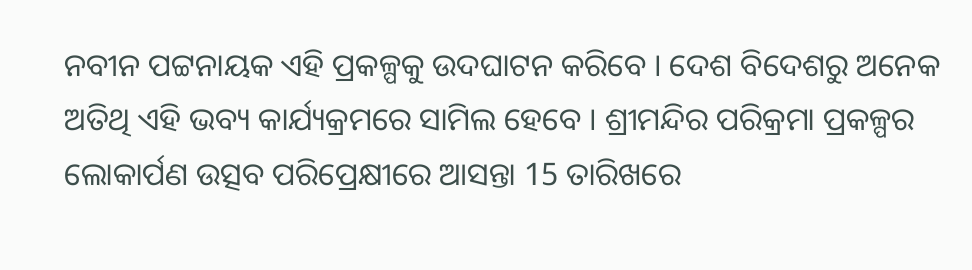ନବୀନ ପଟ୍ଟନାୟକ ଏହି ପ୍ରକଳ୍ପକୁ ଉଦଘାଟନ କରିବେ । ଦେଶ ବିଦେଶରୁ ଅନେକ ଅତିଥି ଏହି ଭବ୍ୟ କାର୍ଯ୍ୟକ୍ରମରେ ସାମିଲ ହେବେ । ଶ୍ରୀମନ୍ଦିର ପରିକ୍ରମା ପ୍ରକଳ୍ପର ଲୋକାର୍ପଣ ଉତ୍ସବ ପରିପ୍ରେକ୍ଷୀରେ ଆସନ୍ତା 15 ତାରିଖରେ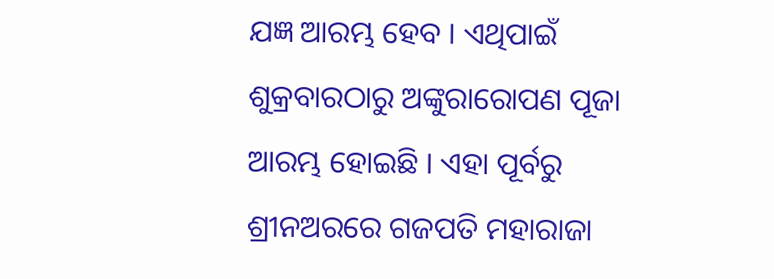ଯଜ୍ଞ ଆରମ୍ଭ ହେବ । ଏଥିପାଇଁ ଶୁକ୍ରବାରଠାରୁ ଅଙ୍କୁରାରୋପଣ ପୂଜା ଆରମ୍ଭ ହୋଇଛି । ଏହା ପୂର୍ବରୁ ଶ୍ରୀନଅରରେ ଗଜପତି ମହାରାଜା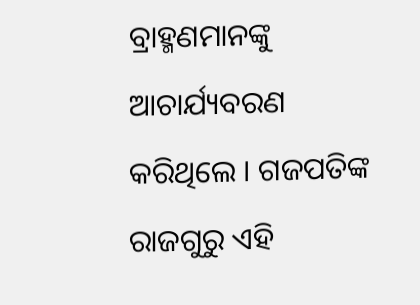ବ୍ରାହ୍ମଣମାନଙ୍କୁ ଆଚାର୍ଯ୍ୟବରଣ କରିଥିଲେ । ଗଜପତିଙ୍କ ରାଜଗୁରୁ ଏହି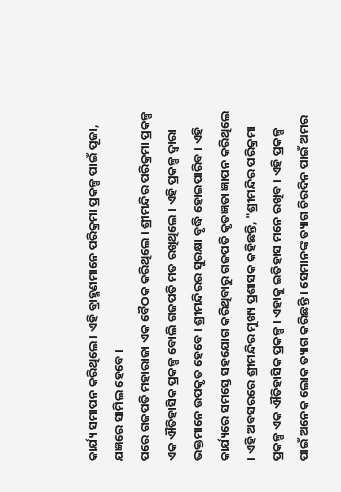କାର୍ଯ୍ୟ ସମାପନ କରିଥିଲେ । ଏହି ବ୍ରାହ୍ମଣମାନେ ପରିକ୍ରମା ପ୍ରକଳ୍ପ ପାଇଁ ପୂଜା, ଯଜ୍ଞରେ ସାମିଲ ହେବେ ।
ପରେ ଗଜପତି ମହାରାଜା ଏକ ବୈଠକ କରିଥିଲେ । ଶ୍ରୀମନ୍ଦିର ପରିକ୍ରମା ପ୍ରକଳ୍ପ ଏକ ଐତିହାସିକ ପ୍ରକଳ୍ପ ବୋଲି ଗଜପତି ମତ ରଖିଥିଲେ । ଏହି ପ୍ରକଳ୍ପ ଦ୍ବାରା ଭକ୍ତମାନେ ଉପକୃତ ହେବେ । ଶ୍ରୀମନ୍ଦିରର ସୁରକ୍ଷା ବୃଦ୍ଧି ହୋଇପାରିବ । ଏହି କାର୍ଯ୍ୟରେ ସମସ୍ତେ ସହଯୋଗ କରିଥିବାରୁ ଗଜପତି କୃତଜ୍ଞତା ଜ୍ଞାପନ କରିଥିଲେ । ଏହି ଅବସରରେ ଶ୍ରୀମନ୍ଦିର ମୁଖ୍ୟ ପ୍ରଶାସକ କହିଛନ୍ତି, "ଶ୍ରୀମନ୍ଦିର ପରିକ୍ରମା ପ୍ରକଳ୍ପ ଏକ ଐତିହାସିକ ପ୍ରକଳ୍ପ । ଏହାକୁ ଇତିହାସ ମନେ ରଖିବ । ଏହି ପ୍ରକଳ୍ପ ପାଇଁ ଅନେକ ଲୋକ ତ୍ୟାଗ କରିଛନ୍ତି । ସେମାନଙ୍କ ତ୍ୟାଗ ଚିରଦିନ ପାଇଁ ଅମର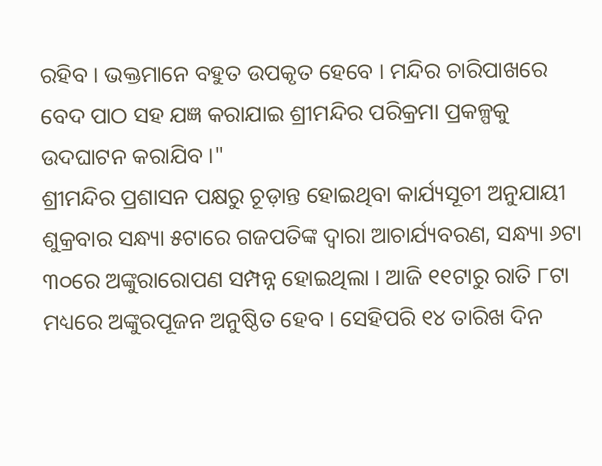ରହିବ । ଭକ୍ତମାନେ ବହୁତ ଉପକୃତ ହେବେ । ମନ୍ଦିର ଚାରିପାଖରେ ବେଦ ପାଠ ସହ ଯଜ୍ଞ କରାଯାଇ ଶ୍ରୀମନ୍ଦିର ପରିକ୍ରମା ପ୍ରକଳ୍ପକୁ ଉଦଘାଟନ କରାଯିବ ।"
ଶ୍ରୀମନ୍ଦିର ପ୍ରଶାସନ ପକ୍ଷରୁ ଚୂଡ଼ାନ୍ତ ହୋଇଥିବା କାର୍ଯ୍ୟସୂଚୀ ଅନୁଯାୟୀ ଶୁକ୍ରବାର ସନ୍ଧ୍ୟା ୫ଟାରେ ଗଜପତିଙ୍କ ଦ୍ବାରା ଆଚାର୍ଯ୍ୟବରଣ, ସନ୍ଧ୍ୟା ୬ଟା ୩୦ରେ ଅଙ୍କୁରାରୋପଣ ସମ୍ପନ୍ନ ହୋଇଥିଲା । ଆଜି ୧୧ଟାରୁ ରାତି ୮ଟା ମଧ୍ୟରେ ଅଙ୍କୁରପୂଜନ ଅନୁଷ୍ଠିତ ହେବ । ସେହିପରି ୧୪ ତାରିଖ ଦିନ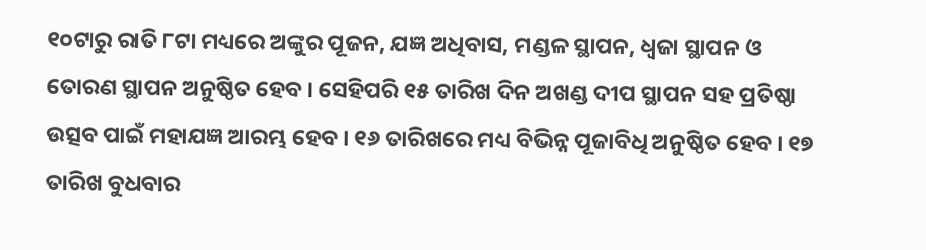୧୦ଟାରୁ ରାତି ୮ଟା ମଧ୍ୟରେ ଅଙ୍କୁର ପୂଜନ, ଯଜ୍ଞ ଅଧିବାସ, ମଣ୍ଡଳ ସ୍ଥାପନ, ଧ୍ବଜା ସ୍ଥାପନ ଓ ତୋରଣ ସ୍ଥାପନ ଅନୁଷ୍ଠିତ ହେବ । ସେହିପରି ୧୫ ତାରିଖ ଦିନ ଅଖଣ୍ଡ ଦୀପ ସ୍ଥାପନ ସହ ପ୍ରତିଷ୍ଠା ଉତ୍ସବ ପାଇଁ ମହାଯଜ୍ଞ ଆରମ୍ଭ ହେବ । ୧୬ ତାରିଖରେ ମଧ୍ୟ ବିଭିନ୍ନ ପୂଜାବିଧି ଅନୁଷ୍ଠିତ ହେବ । ୧୭ ତାରିଖ ବୁଧବାର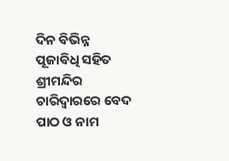ଦିନ ବିଭିନ୍ନ ପୂଜାବିଧି ସହିତ ଶ୍ରୀମନ୍ଦିର ଚାରିଦ୍ବାରରେ ବେଦ ପାଠ ଓ ନାମ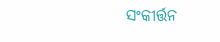ସଂକୀର୍ତ୍ତନ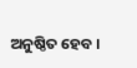ଅନୁଷ୍ଠିତ ହେବ ।